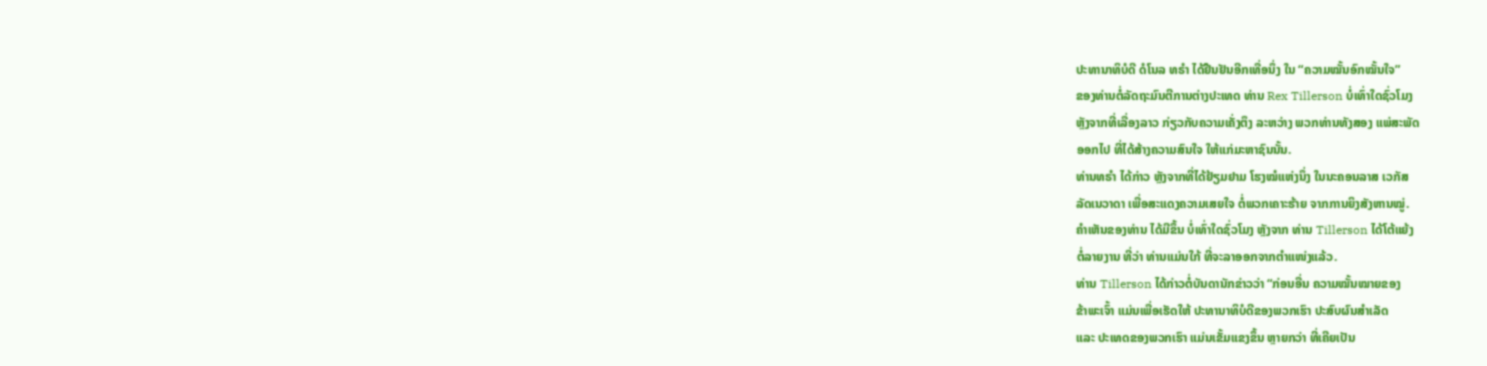ປະທານາທິບໍດີ ດໍໂນລ ທຣຳ ໄດ້ຢືນຢັນອີກເທື່ອນຶ່ງ ໃນ “ຄວາມໝັ້ນອົກໝັ້ນໃຈ”
ຂອງທ່ານຕໍ່ລັດຖະມົນຕີການຕ່າງປະເທດ ທ່ານ Rex Tillerson ບໍ່ເທົ່າໃດຊົ່ວໂມງ
ຫຼັງຈາກທີ່ເລື່ອງລາວ ກ່ຽວກັບຄວາມເຄັ່ງຕຶງ ລະຫວ່າງ ພວກທ່ານທັງສອງ ແພ່ສະພັດ
ອອກໄປ ທີ່ໄດ້ສ້າງຄວາມສົນໃຈ ໃຫ້ແກ່ມະຫາຊົນນັ້ນ.
ທ່ານທຣຳ ໄດ້ກ່າວ ຫຼັງຈາກທີ່ໄດ້ຢ້ຽມຢາມ ໂຮງໝໍແຫ່ງນຶ່ງ ໃນນະຄອນລາສ ເວກັສ
ລັດເນວາດາ ເພື່ອສະແດງຄວາມເສຍໃຈ ຕໍ່ພວກເຄາະຮ້າຍ ຈາກການຍິງສັງຫານໝູ່.
ຄຳເຫັນຂອງທ່ານ ໄດ້ມີຂຶ້ນ ບໍ່ເທົ່າໃດຊົ່ວໂມງ ຫຼັງຈາກ ທ່ານ Tillerson ໄດ້ໂຕ້ແຍ້ງ
ຕໍ່ລາຍງານ ທີ່ວ່າ ທ່ານແມ່ນໃກ້ ທີ່ຈະລາອອກຈາກຕຳແໜ່ງແລ້ວ.
ທ່ານ Tillerson ໄດ້ກ່າວຕໍ່ບັນດານັກຂ່າວວ່າ “ກ່ອນອື່ນ ຄວາມໝັ້ນໝາຍຂອງ
ຂ້າພະເຈົ້າ ແມ່ນເພື່ອເຮັດໃຫ້ ປະທານາທິບໍດີຂອງພວກເຮົາ ປະສົບຜົນສຳເລັດ
ແລະ ປະເທດຂອງພວກເຮົາ ແມ່ນເຂັ້ມແຂງຂຶ້ນ ຫຼາຍກວ່າ ທີ່ເຄີຍເປັນ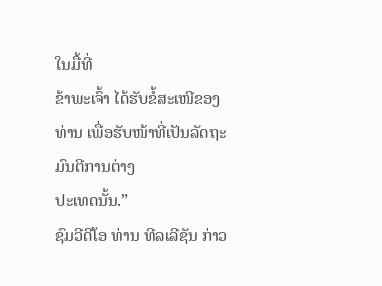ໃນມື້ທີ່
ຂ້າພະເຈົ້າ ໄດ້ຮັບຂໍ້ສະເໜີຂອງທ່ານ ເພື່ອຮັບໜ້າທີ່ເປັນລັດຖະມົນຕີການຕ່າງ
ປະເທດນັ້ນ.”
ຊົມວີດີໂອ ທ່ານ ທີລເລີຊັນ ກ່າວ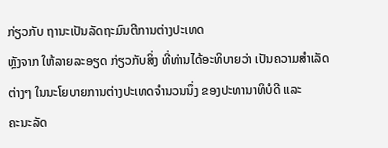ກ່ຽວກັບ ຖານະເປັນລັດຖະມົນຕີການຕ່າງປະເທດ
ຫຼັງຈາກ ໃຫ້ລາຍລະອຽດ ກ່ຽວກັບສິ່ງ ທີ່ທ່ານໄດ້ອະທິບາຍວ່າ ເປັນຄວາມສຳເລັດ
ຕ່າງໆ ໃນນະໂຍບາຍການຕ່າງປະເທດຈຳນວນນຶ່ງ ຂອງປະທານາທິບໍດີ ແລະ
ຄະນະລັດ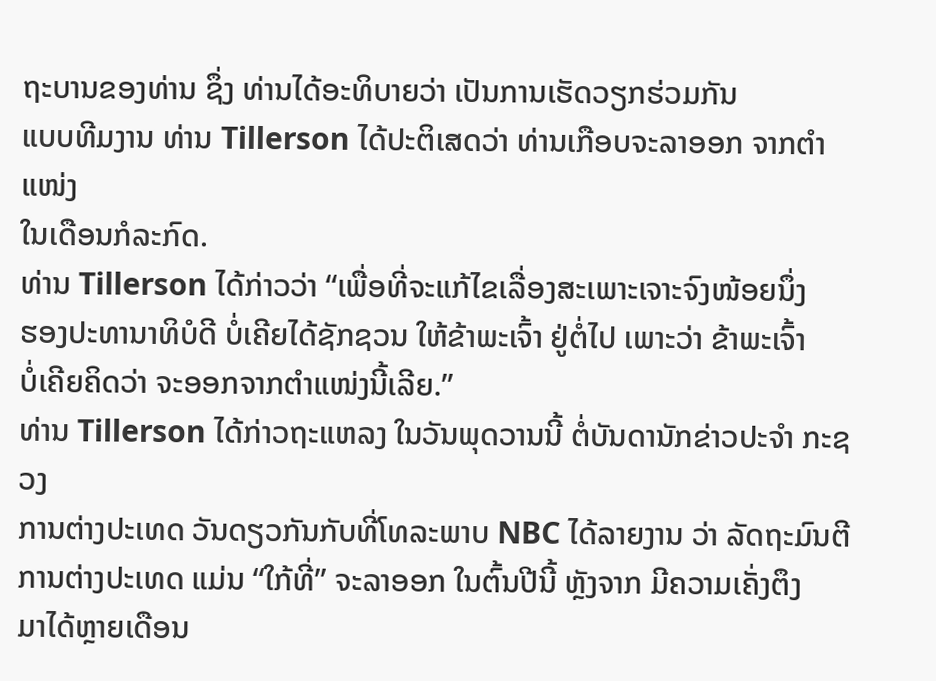ຖະບານຂອງທ່ານ ຊຶ່ງ ທ່ານໄດ້ອະທິບາຍວ່າ ເປັນການເຮັດວຽກຮ່ວມກັນ
ແບບທີມງານ ທ່ານ Tillerson ໄດ້ປະຕິເສດວ່າ ທ່ານເກືອບຈະລາອອກ ຈາກຕຳແໜ່ງ
ໃນເດືອນກໍລະກົດ.
ທ່ານ Tillerson ໄດ້ກ່າວວ່າ “ເພື່ອທີ່ຈະແກ້ໄຂເລື່ອງສະເພາະເຈາະຈົງໜ້ອຍນຶ່ງ
ຮອງປະທານາທິບໍດີ ບໍ່ເຄີຍໄດ້ຊັກຊວນ ໃຫ້ຂ້າພະເຈົ້າ ຢູ່ຕໍ່ໄປ ເພາະວ່າ ຂ້າພະເຈົ້າ
ບໍ່ເຄີຍຄິດວ່າ ຈະອອກຈາກຕຳແໜ່ງນີ້ເລີຍ.”
ທ່ານ Tillerson ໄດ້ກ່າວຖະແຫລງ ໃນວັນພຸດວານນີ້ ຕໍ່ບັນດານັກຂ່າວປະຈຳ ກະຊວງ
ການຕ່າງປະເທດ ວັນດຽວກັນກັບທີ່ໂທລະພາບ NBC ໄດ້ລາຍງານ ວ່າ ລັດຖະມົນຕີ
ການຕ່າງປະເທດ ແມ່ນ “ໃກ້ທີ່” ຈະລາອອກ ໃນຕົ້ນປີນີ້ ຫຼັງຈາກ ມີຄວາມເຄັ່ງຕຶງ
ມາໄດ້ຫຼາຍເດືອນ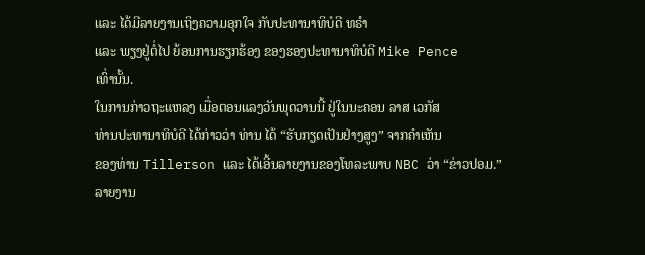ແລະ ໄດ້ມີລາຍງານເຖິງຄວາມອຸກໃຈ ກັບປະທານາທິບໍດີ ທຣຳ
ແລະ ພຽງຢູ່ຕໍ່ໄປ ຍ້ອນການຮຽກຮ້ອງ ຂອງຮອງປະທານາທິບໍດີ Mike Pence
ເທົ່ານັ້ນ.
ໃນການກ່າວຖະແຫລງ ເມື່ອຕອນແລງວັນພຸດວານນີ້ ຢູ່ໃນນະຄອນ ລາສ ເວກັສ
ທ່ານປະທານາທິບໍດີ ໄດ້ກ່າວວ່າ ທ່ານ ໄດ້ “ຮັບກຽດເປັນຢ່າງສູງ” ຈາກຄຳເຫັນ
ຂອງທ່ານ Tillerson ແລະ ໄດ້ເອີ້ນລາຍງານຂອງໂທລະພາບ NBC ວ່າ “ຂ່າວປອມ.”
ລາຍງານ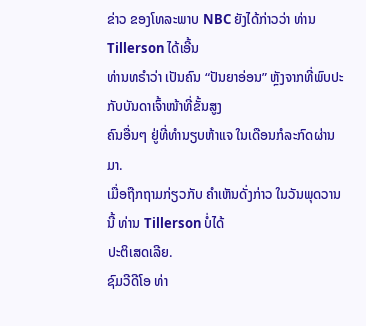ຂ່າວ ຂອງໂທລະພາບ NBC ຍັງໄດ້ກ່າວວ່າ ທ່ານ Tillerson ໄດ້ເອີ້ນ
ທ່ານທຣຳວ່າ ເປັນຄົນ “ປັນຍາອ່ອນ” ຫຼັງຈາກທີ່ພົບປະກັບບັນດາເຈົ້າໜ້າທີ່ຂັ້ນສູງ
ຄົນອື່ນໆ ຢູ່ທີ່ທຳນຽບຫ້າແຈ ໃນເດືອນກໍລະກົດຜ່ານມາ.
ເມື່ອຖືກຖາມກ່ຽວກັບ ຄຳເຫັນດັ່ງກ່າວ ໃນວັນພຸດວານນີ້ ທ່ານ Tillerson ບໍ່ໄດ້
ປະຕິເສດເລີຍ.
ຊົມວີດີໂອ ທ່າ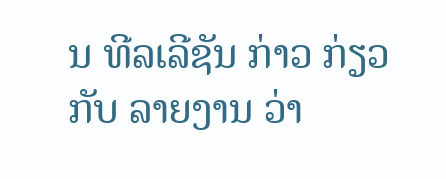ນ ທີລເລີຊັນ ກ່າວ ກ່ຽວກັບ ລາຍງານ ວ່າ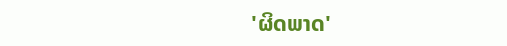'ຜິດພາດ'